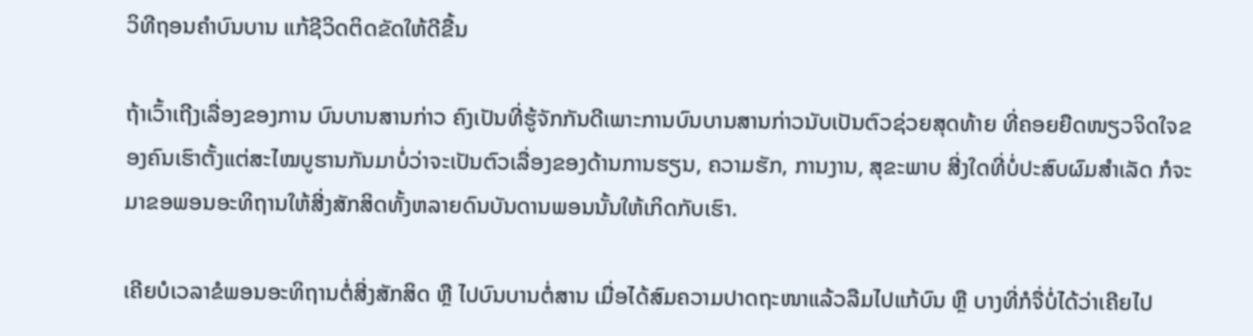ວິທີຖອນຄຳບົນບານ ແກ້ຊີວິດຕິດຂັດໃຫ້ດີຂື້ນ

ຖ້າເວົ້າເຖີງເລື່ອງຂອງການ ບົນບານສານກ່າວ ຄົງເປັນທີ່ຮູ້ຈັກກັນດີເພາະການບົນບານສານກ່າວນັບເປັນຕົວຊ່ວຍສຸດທ້າຍ ທີ່ຄອຍຍືດໜຽວຈິດໃຈຂອງຄົນເຮົາຕັ້ງແຕ່ສະໄໝບູຮານກັນມາບໍ່ວ່າຈະເປັນຕົວເລື່ອງຂອງດ້ານການຮຽນ, ຄວາມຮັກ, ການງານ, ສຸຂະພາບ ສີ່ງໃດທີ່ບໍ່ປະສົບຜົມສຳເລັດ ກໍຈະມາຂອພອນອະທິຖານໃຫ້ສີ່ງສັກສິດທັ້ງຫລາຍດົນບັນດານພອນນັ້ນໃຫ້ເກິດກັບເຮົາ.

ເຄີຍບໍເວລາຂໍພອນອະທິຖານຕໍ່ສີ່ງສັກສິດ ຫຼື ໄປບົນບານຕໍ່ສານ ເມື່ອໄດ້ສົມຄວາມປາດຖະໜາແລ້ວລືມໄປແກ້ບົນ ຫຼື ບາງທີ່ກໍຈື່ບໍ່ໄດ້ວ່າເຄີຍໄປ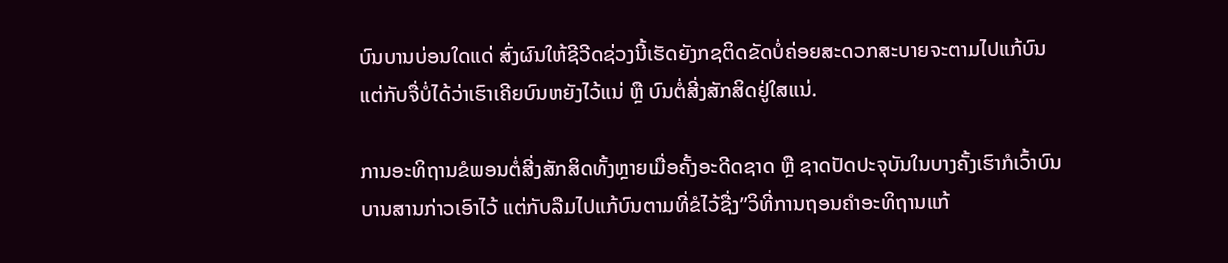ບົນບານບ່ອນໃດແດ່ ສົ່ງຜົນໃຫ້ຊີວີດຊ່ວງນີ້ເຮັດຍັງກຊຕິດຂັດບໍ່ຄ່ອຍສະດວກສະບາຍຈະຕາມໄປແກ້ບົນແຕ່ກັບຈື່ບໍ່ໄດ້ວ່າເຮົາເຄີຍບົນຫຍັງໄວ້ແນ່ ຫຼື ບົນຕໍ່ສີ່ງສັກສິດຢູ່ໃສແນ່.

ການອະທິຖານຂໍພອນຕໍ່ສີ່ງສັກສິດທັ້ງຫຼາຍເມື່ອຄັ້ງອະດີດຊາດ ຫຼື ຊາດປັດປະຈຸບັນໃນບາງຄັ້ງເຮົາກໍເວົ້າບົນບານສານກ່າວເອົາໄວ້ ແຕ່ກັບລືມໄປແກ້ບົນຕາມທີ່ຂໍໄວ້ຊື່ງ”ວິທີ່ການຖອນຄຳອະທິຖານແກ້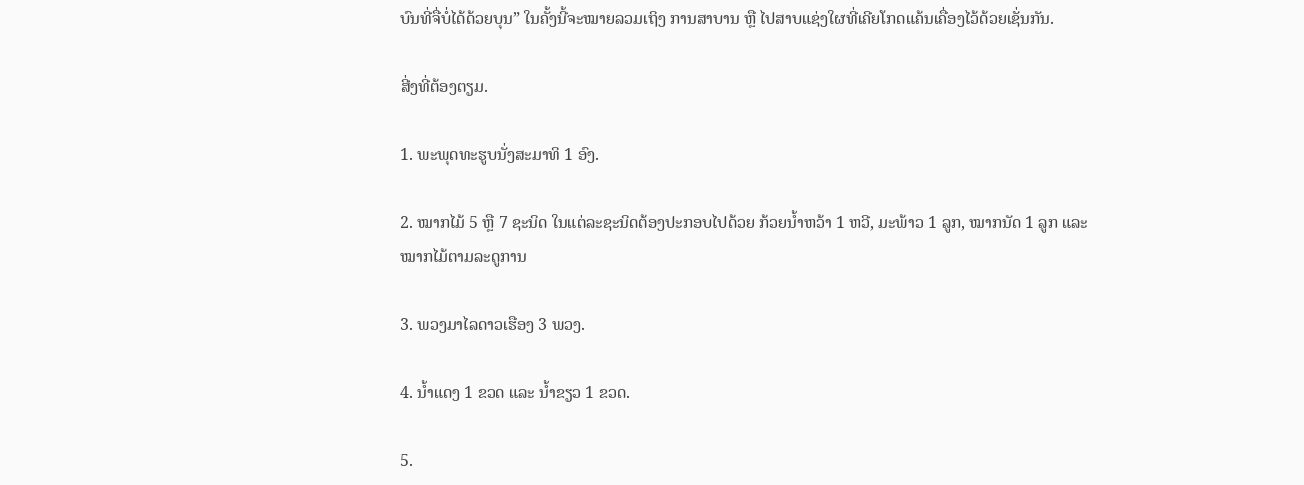ບົນທີ່ຈື່ບໍ່ໄດ້ດ້ວຍບຸນ” ໃນຄັ້ງນີ້ຈະໝາຍລວມເຖິງ ການສາບານ ຫຼື ໄປສາບແຊ່ງໃຜທີ່ເຄີຍໂກດແຄ້ນເຄື່ອງໄວ້ດ້ວຍເຊັ່ນກັນ.

ສີ່ງທີ່ຕ້ອງຕຽມ.

1. ພະພຸດທະຮູບນັ່ງສະມາທິ 1 ອົງ.

2. ໝາກໄມ້ 5 ຫຼື 7 ຊະນິດ ໃນແຕ່ລະຊະນິດຕ້ອງປະກອບໄປດ້ວຍ ກ້ວຍນ້ຳຫວ້າ 1 ຫວີ, ມະພ້າວ 1 ລູກ, ໝາກນັດ 1 ລູກ ແລະ ໝາກໄມ້ຕາມລະດູການ

3. ພວງມາໄລດາວເຮືອງ 3 ພວງ.

4. ນ້ຳແດງ 1 ຂວດ ແລະ ນ້ຳຂຽວ 1 ຂວດ.

5.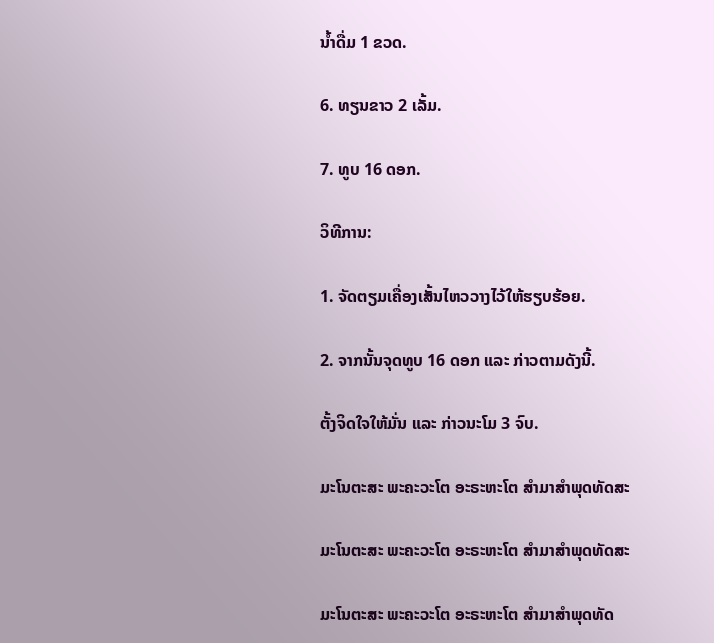ນ້ຳດື່ມ 1 ຂວດ.

6. ທຽນຂາວ 2 ເລັ້ມ.

7. ທູບ 16 ດອກ.

ວິທີການ:

1. ຈັດຕຽມເຄື່ອງເສັ້ນໄຫວວາງໄວ້ໃຫ້ຮຽບຮ້ອຍ.

2. ຈາກນັ້ນຈຸດທູບ 16 ດອກ ແລະ ກ່າວຕາມດັງນີ້.

ຕັ້ງຈິດໃຈໃຫ້ມັ່ນ ແລະ ກ່າວນະໂມ 3 ຈົບ.

ມະໂນຕະສະ ພະຄະວະໂຕ ອະຣະຫະໂຕ ສຳມາສຳພຸດທັດສະ

ມະໂນຕະສະ ພະຄະວະໂຕ ອະຣະຫະໂຕ ສຳມາສຳພຸດທັດສະ

ມະໂນຕະສະ ພະຄະວະໂຕ ອະຣະຫະໂຕ ສຳມາສຳພຸດທັດ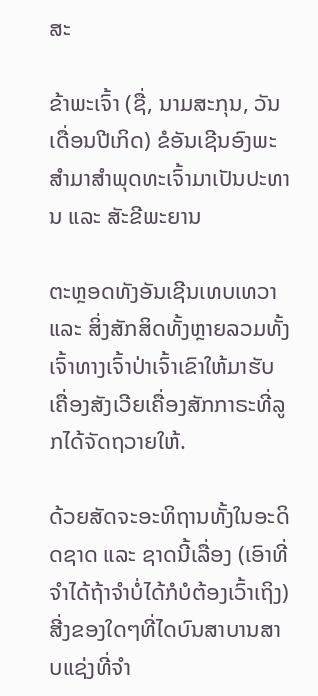ສະ

ຂ້າພະເຈົ້າ (ຊື່, ນາມສະກຸນ, ວັນເດື່ອນປີເກິດ) ຂໍອັນເຊີນອົງພະສຳມາສຳພຸດທະເຈົ້າມາເປັນປະທານ ແລະ ສັະຂີພະຍານ

ຕະຫຼອດທັງອັນເຊີນເທບເທວາ ແລະ ສິ່ງສັກສິດທັ້ງຫຼາຍລວມທັ້ງເຈົ້າທາງເຈົ້າປ່າເຈົ້າເຂົາໃຫ້ມາຮັບເຄື່ອງສັງເວີຍເຄື່ອງສັກກາຣະທີ່ລູກໄດ້ຈັດຖວາຍໃຫ້.

ດ້ວຍສັດຈະອະທິຖານທັ້ງໃນອະດິດຊາດ ແລະ ຊາດນີ້ເລື່ອງ (ເອົາທີ່ຈຳໄດ້ຖ້າຈຳບໍ່ໄດ້ກໍບໍຕ້ອງເວົ້າເຖິງ) ສີ່ງຂອງໃດໆທີ່ໄດບົນສາບານສາບແຊ່ງທີ່ຈຳ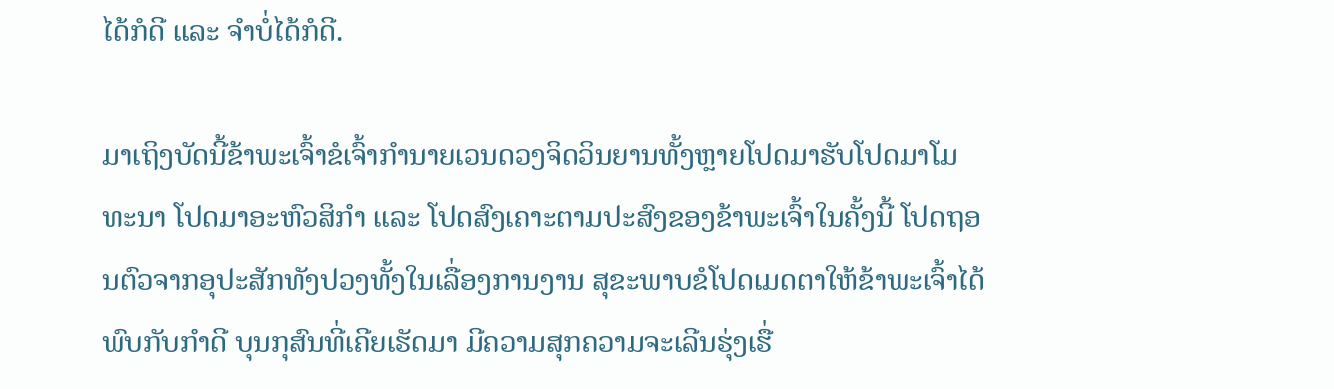ໄດ້ກໍດີ ແລະ ຈຳບໍ່ໄດ້ກໍດີ.

ມາເຖິງບັດນີ້ຂ້າພະເຈົ້າຂໍເຈົ້າກຳນາຍເວນດວງຈິດວິນຍານທັ້ງຫຼາຍໂປດມາຮັບໂປດມາໂມທະນາ ໂປດມາອະຫົວສິກຳ ແລະ ໂປດສົງເຄາະຕາມປະສົງຂອງຂ້າພະເຈົ້າໃນຄັ້ງນີ້ ໂປດຖອນຕົວຈາກອຸປະສັກທັງປວງທັ້ງໃນເລື່ອງການງານ ສຸຂະພາບຂໍໂປດເມດຕາໃຫ້ຂ້າພະເຈົ້າໄດ້ພົບກັບກຳດີ ບຸນກຸສົນທີ່ເຄີຍເຮັດມາ ມີຄວາມສຸກຄວາມຈະເລີນຮຸ່ງເຮື່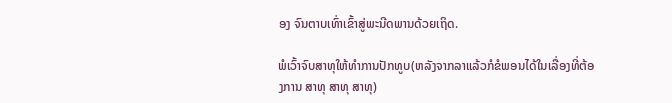ອງ ຈົນຕາບເທົ່າເຂົ້າສູ່ພະນີດພານດ້ວຍເຖິດ.

ພໍເວົ້າຈົບສາທຸໃຫ້ທຳການປັກທູບ(ຫລັງຈາກລາແລ້ວກໍຂໍພອນໄດ້ໃນເລື່ອງທີ່ຕ້ອງການ ສາທຸ ສາທຸ ສາທຸ)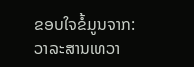ຂອບໃຈຂໍ້ມູນຈາກ: ວາລະສານເທວາ